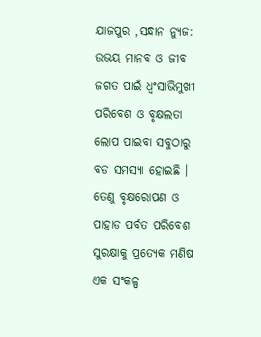ଯାଜପୁର ,ସନ୍ଧାନ ନ୍ୟୁଜ: ଉଭୟ ମାନବ ଓ ଜୀବ ଜଗତ ପାଇଁ ଧ୍ୱଂସାଭିମୁଖୀ ପରିବେଶ ଓ ବୃକ୍ଷଲତା ଲୋପ ପାଇବା ସବୁଠାରୁ ବଡ ସମସ୍ୟା ହୋଇଛି । ତେଣୁ ବୃକ୍ଷରୋପଣ ଓ ପାହାଡ ପର୍ବତ ପରିବେଶ ସୁରକ୍ଷାକୁ ପ୍ରତ୍ୟେକ ମଣିଷ ଏକ ସଂକଳ୍ପ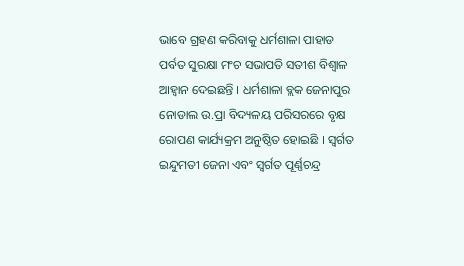ଭାବେ ଗ୍ରହଣ କରିବାକୁ ଧର୍ମଶାଳା ପାହାଡ ପର୍ବତ ସୁରକ୍ଷା ମଂଚ ସଭାପତି ସତୀଶ ବିଶ୍ୱାଳ ଆହ୍ୱାନ ଦେଇଛନ୍ତି । ଧର୍ମଶାଳା ବ୍ଲକ ଜେନାପୁର ନୋଡାଲ ଉ.ପ୍ରା ବିଦ୍ୟଳୟ ପରିସରରେ ବୃକ୍ଷ ରୋପଣ କାର୍ଯ୍ୟକ୍ରମ ଅନୁଷ୍ଠିତ ହୋଇଛି । ସ୍ୱର୍ଗତ ଇନ୍ଦୁମତୀ ଜେନା ଏବଂ ସ୍ୱର୍ଗତ ପୂର୍ଣ୍ଣଚନ୍ଦ୍ର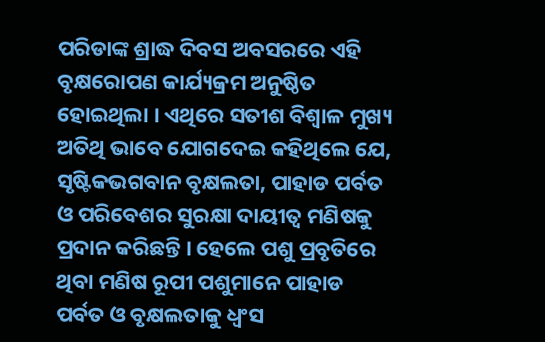ପରିଡାଙ୍କ ଶ୍ରାଦ୍ଧ ଦିବସ ଅବସରରେ ଏହି ବୃକ୍ଷରୋପଣ କାର୍ଯ୍ୟକ୍ରମ ଅନୁଷ୍ଠିତ ହୋଇଥିଲା । ଏଥିରେ ସତୀଶ ବିଶ୍ୱାଳ ମୁଖ୍ୟ ଅତିଥି ଭାବେ ଯୋଗଦେଇ କହିଥିଲେ ଯେ, ସୃଷ୍ଟିକଭଗବାନ ବୃକ୍ଷଲତା, ପାହାଡ ପର୍ବତ ଓ ପରିବେଶର ସୁରକ୍ଷା ଦାୟୀତ୍ୱ ମଣିଷକୁ ପ୍ରଦାନ କରିଛନ୍ତି । ହେଲେ ପଶୁ ପ୍ରବୃତିରେ ଥିବା ମଣିଷ ରୂପୀ ପଶୁମାନେ ପାହାଡ ପର୍ବତ ଓ ବୃକ୍ଷଲତାକୁ ଧ୍ୱଂସ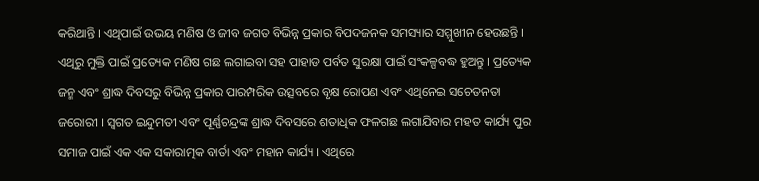କରିଥାନ୍ତି । ଏଥିପାଇଁ ଉଭୟ ମଣିଷ ଓ ଜୀବ ଜଗତ ବିଭିନ୍ନ ପ୍ରକାର ବିପଦଜନକ ସମସ୍ୟାର ସମ୍ମୁଖୀନ ହେଉଛନ୍ତି । ଏଥିରୁ ମୁକ୍ତି ପାଇଁ ପ୍ରତ୍ୟେକ ମଣିଷ ଗଛ ଲଗାଇବା ସହ ପାହାଡ ପର୍ବତ ସୁରକ୍ଷା ପାଇଁ ସଂକଳ୍ପବଦ୍ଧ ହୁଅନ୍ତୁ । ପ୍ରତ୍ୟେକ ଜନ୍ମ ଏବଂ ଶ୍ରାଦ୍ଧ ଦିବସରୁ ବିଭିନ୍ନ ପ୍ରକାର ପାରମ୍ପରିକ ଉତ୍ସବରେ ବୃକ୍ଷ ରୋପଣ ଏବଂ ଏଥିନେଇ ସଚେତନତା ଜରୋରୀ । ସ୍ୱଗତ ଇନ୍ଦୁମତୀ ଏବଂ ପୂର୍ଣ୍ଣଚନ୍ଦ୍ରଙ୍କ ଶ୍ରାଦ୍ଧ ଦିବସରେ ଶତାଧିକ ଫଳଗଛ ଲଗାଯିବାର ମହତ କାର୍ଯ୍ୟ ପୁର ସମାଜ ପାଇଁ ଏକ ଏକ ସକାରାତ୍ମକ ବାର୍ତା ଏବଂ ମହାନ କାର୍ଯ୍ୟ । ଏଥିରେ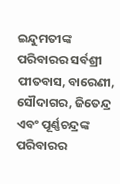ଇନ୍ଦୁମତୀଙ୍କ ପରିବାରର ସର୍ବଶ୍ରୀ ପୀତବାସ, ବାରେଣୀ, ସୌଦାଗର, ଜିତେନ୍ଦ୍ର ଏବଂ ପୂର୍ଣ୍ଣଚନ୍ଦ୍ରଙ୍କ
ପରିବାରର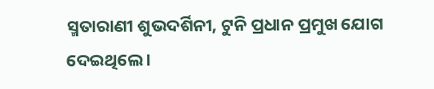ସ୍ମତାରାଣୀ ଶୁଭଦର୍ଶିନୀ, ଟୁନି ପ୍ରଧାନ ପ୍ରମୁଖ ଯୋଗ ଦେଇଥିଲେ ।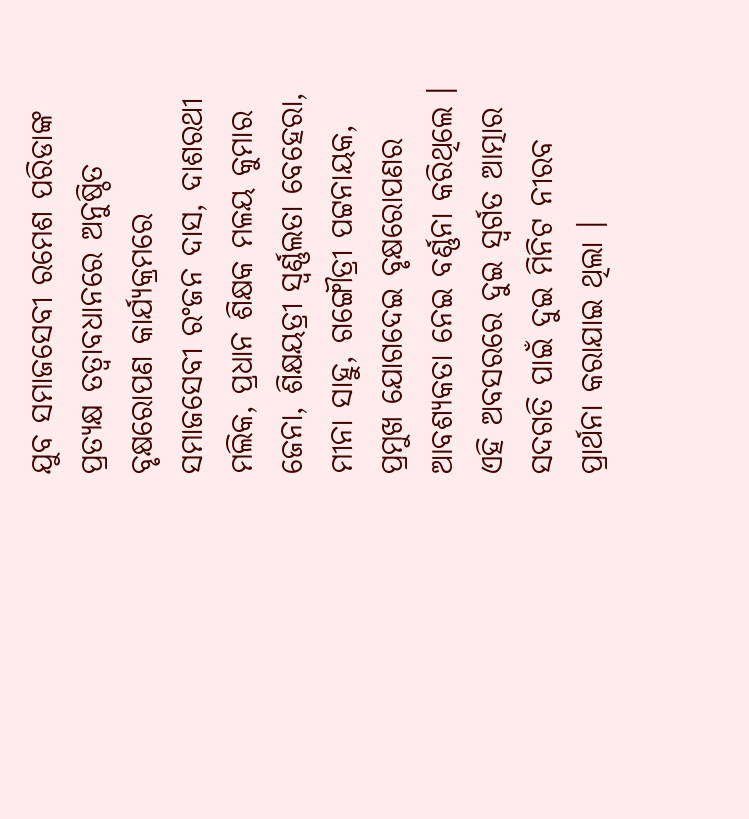ଯୁବ ସମାଜସେବୀ ରମେଶ ପରିଡାଙ୍କ ପ୍ରତ୍ୟକ୍ଷ ତତ୍ୱାବଧାନରେ ଅନୁଷ୍ଠିତ ବୃକ୍ଷରୋପଣ କାର୍ଯ୍ୟକ୍ରମରେ ସମାଜସେବୀ ରଂଜନ ଦାସ, ଦାଶରଥୀ ମଲିକ, ପ୍ରଧାନ ଶିକ୍ଷକ ମଳୟ କୁମାର ଜେନା, ଶିକ୍ଷୟତ୍ରୀ ସ୍ୱର୍ଣ୍ଣଲତା ବେହେରା, ମୀନା ସାହୁ, ଗଙ୍ଗୌତ୍ରୀ ପଟ୍ଟନାୟକ, ପ୍ରମୁଖ ଯୋଗଦେଇ ବୃକ୍ଷରୋପଣର ଆବଶ୍ୟକତା ନେଇ ବର୍ଣ୍ଣନା କରିଥିଲେ । ଏହି ଅବସରରେ ଦୁଇ ସ୍ୱର୍ଗତ ଆତ୍ମାର ସଦଗତି ପାଇଁ ଦୁଇ ମିନିଟ ନୀରବ ପ୍ରାର୍ଥନା କରାଯାଇ ଥିଲା ।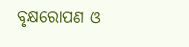ବୃକ୍ଷରୋପଣ ଓ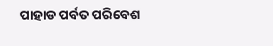ପାହାଡ ପର୍ବତ ପରିବେଶ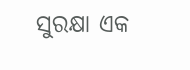ସୁରକ୍ଷା ଏକ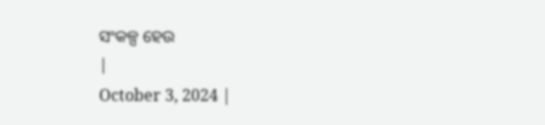ସଂକଳ୍ପ ହେଉ
|
October 3, 2024 |